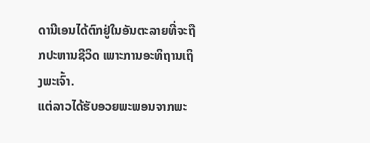ດານີເອນໄດ້ຕົກຢູ່ໃນອັນຕະລາຍທີ່ຈະຖືກປະຫານຊີວິດ ເພາະການອະທິຖານເຖິງພະເຈົ້າ.
ແຕ່ລາວໄດ້ຮັບອວຍພະພອນຈາກພະ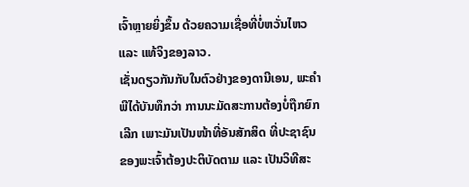ເຈົ້າຫຼາຍຍິ່ງຂຶ້ນ ດ້ວຍຄວາມເຊື່ອທີ່ບໍ່ຫວັ່ນໄຫວ ແລະ ແທ້ຈິງຂອງລາວ.
ເຊັ່ນດຽວກັນກັບໃນຕົວຢ່າງຂອງດານີເອນ, ພະຄໍາພີໄດ້ບັນທຶກວ່າ ການນະມັດສະການຕ້ອງບໍ່ຖືກຍົກເລີກ ເພາະມັນເປັນໜ້າທີ່ອັນສັກສິດ ທີ່ປະຊາຊົນຂອງພະເຈົ້າຕ້ອງປະຕິບັດຕາມ ແລະ ເປັນວິທີສະ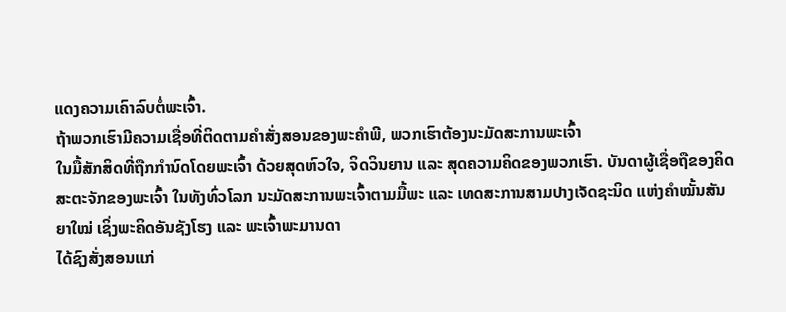ແດງຄວາມເຄົາລົບຕໍ່ພະເຈົ້າ.
ຖ້າພວກເຮົາມີຄວາມເຊື່ອທີ່ຕິດຕາມຄໍາສັ່ງສອນຂອງພະຄໍາພີ, ພວກເຮົາຕ້ອງນະມັດສະການພະເຈົ້າ
ໃນມື້ສັກສິດທີ່ຖືກກໍານົດໂດຍພະເຈົ້າ ດ້ວຍສຸດຫົວໃຈ, ຈິດວິນຍານ ແລະ ສຸດຄວາມຄິດຂອງພວກເຮົາ. ບັນດາຜູ້ເຊື່ອຖືຂອງຄິດສະຕະຈັກຂອງພະເຈົ້າ ໃນທັງທົ່ວໂລກ ນະມັດສະການພະເຈົ້າຕາມມື້ພະ ແລະ ເທດສະການສາມປາງເຈັດຊະນິດ ແຫ່ງຄໍາໝັ້ນສັນຍາໃໝ່ ເຊິ່ງພະຄິດອັນຊັງໂຮງ ແລະ ພະເຈົ້າພະມານດາ
ໄດ້ຊົງສັ່ງສອນແກ່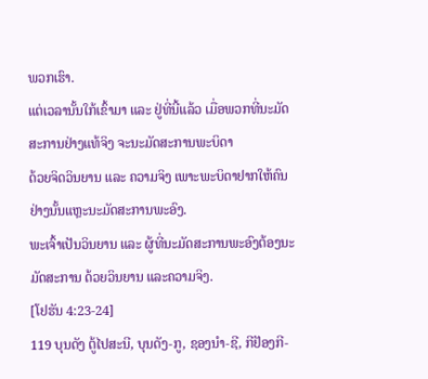ພວກເຮົາ.
ແຕ່ເວລານັ້ນໃກ້ເຂົ້າມາ ແລະ ຢູ່ທີ່ນີ້ແລ້ວ ເມື່ອພວກທີ່ນະມັດສະການຢ່າງແທ້ຈິງ ຈະນະມັດສະການພະບິດາ
ດ້ວຍຈິດວິນຍານ ແລະ ຄວາມຈິງ ເພາະພະບິດາຢາກໃຫ້ຄົນຢ່າງນັ້ນແຫຼະນະມັດສະການພະອົງ.
ພະເຈົ້າເປັນວິນຍານ ແລະ ຜູ້ທີ່ນະມັດສະການພະອົງຕ້ອງນະມັດສະການ ດ້ວຍວິນຍານ ແລະຄວາມຈິງ.
[ໂຢຮັນ 4:23-24]
119 ບຸນດັງ ຕູ້ໄປສະນີ, ບຸນດັງ-ກູ, ຊອງນຳ-ຊີ, ກີຢັອງກີ-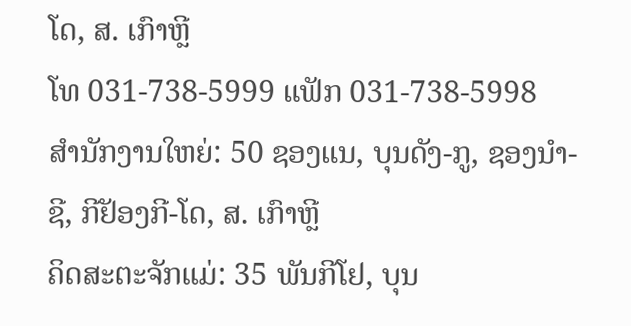ໂດ, ສ. ເກົາຫຼີ
ໂທ 031-738-5999 ແຟັກ 031-738-5998
ສໍານັກງານໃຫຍ່: 50 ຊອງແນ, ບຸນດັງ-ກູ, ຊອງນຳ-ຊີ, ກີຢັອງກີ-ໂດ, ສ. ເກົາຫຼີ
ຄິດສະຕະຈັກແມ່: 35 ພັນກີໂຢ, ບຸນ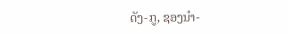ດັງ-ກູ, ຊອງນຳ-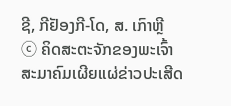ຊີ, ກີຢັອງກີ-ໂດ, ສ. ເກົາຫຼີ
ⓒ ຄິດສະຕະຈັກຂອງພະເຈົ້າ ສະມາຄົມເຜີຍແຜ່ຂ່າວປະເສີດ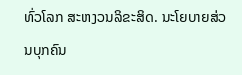ທົ່ວໂລກ ສະຫງວນລິຂະສິດ. ນະໂຍບາຍສ່ວນບຸກຄົນ